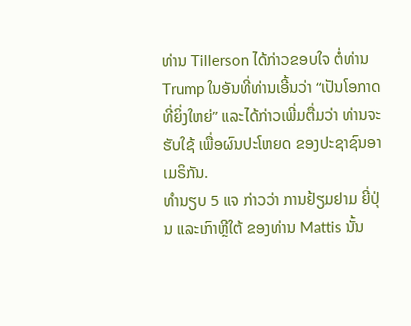ທ່ານ Tillerson ໄດ້ກ່າວຂອບໃຈ ຕໍ່ທ່ານ Trump ໃນອັນທີ່ທ່ານເອີ້ນວ່າ “ເປັນໂອກາດທີ່ຍິ່ງໃຫຍ່” ແລະໄດ້ກ່າວເພີ່ມຕື່ມວ່າ ທ່ານຈະຮັບໃຊ້ ເພື່ອຜົນປະໂຫຍດ ຂອງປະຊາຊົນອາເມຣິກັນ.
ທຳນຽບ 5 ແຈ ກ່າວວ່າ ການຢ້ຽມຢາມ ຍີ່ປຸ່ນ ແລະເກົາຫຼີໃຕ້ ຂອງທ່ານ Mattis ນັ້ນ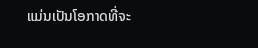ແມ່ນເປັນໂອກາດທີ່ຈະ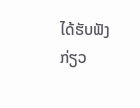ໄດ້ຮັບຟັງກ່ຽວ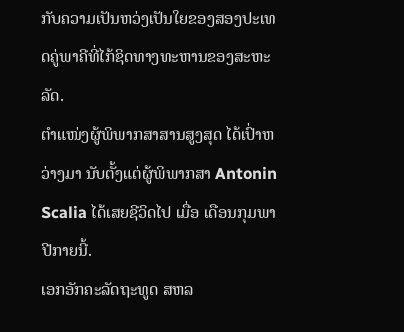ກັບຄວາມເປັນຫວ່ງເປັນໃຍຂອງສອງປະເທດຄູ່ພາຄີທີ່ໄກ້ຊິດທາງທະຫານຂອງສະຫະລັດ.
ຕຳແໜ່ງຜູ້ພິພາກສາສານສູງສຸດ ໄດ້ເປົ່າຫວ່າງມາ ນັບຕັ້ງແຕ່ຜູ້ພິພາກສາ Antonin Scalia ໄດ້ເສຍຊີວິດໄປ ເມື່ອ ເດືອນກຸມພາ ປີກາຍນີ້.
ເອກອັກຄະລັດຖະທູດ ສຫລ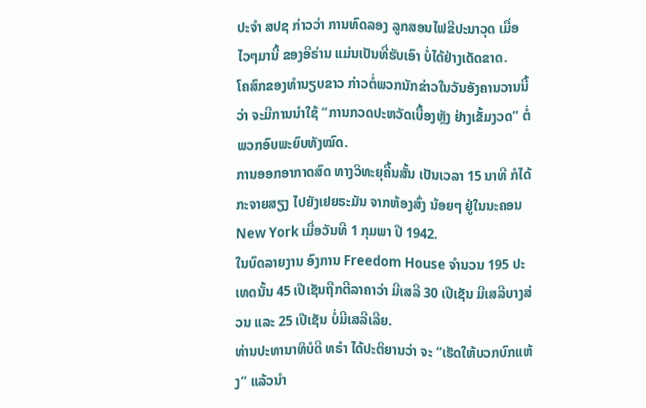ປະຈຳ ສປຊ ກ່າວວ່າ ການທົດລອງ ລູກສອນໄຟຂີປະນາວຸດ ເມື່ອໄວໆມານີ້ ຂອງອີຣ່ານ ແມ່ນເປັນທີ່ຮັບເອົາ ບໍ່ໄດ້ຢ່າງເດັດຂາດ.
ໂຄສົກຂອງທຳນຽບຂາວ ກ່າວຕໍ່ພວກນັກຂ່າວໃນວັນອັງຄານວານນີ້ວ່າ ຈະມີການນຳໃຊ້ “ການກວດປະຫວັດເບື້ອງຫຼັງ ຢ່າງເຂັ້ມງວດ” ຕໍ່ພວກອົບພະຍົບທັງໝົດ.
ການອອກອາກາດສົດ ທາງວິທະຍຸຄື້ນສັ້ນ ເປັນເວລາ 15 ນາທີ ກໍໄດ້ກະຈາຍສຽງ ໄປຍັງເຢຍຣະມັນ ຈາກຫ້ອງສົ່ງ ນ້ອຍໆ ຢູ່ໃນນະຄອນ New York ເມື່ອວັນທີ 1 ກຸມພາ ປີ 1942.
ໃນບົດລາຍງານ ອົງການ Freedom House ຈຳນວນ 195 ປະເທດນັ້ນ 45 ເປີເຊັນຖືກຕີລາຄາວ່າ ມີເສລີ 30 ເປີເຊັນ ມີເສລີບາງສ່ວນ ແລະ 25 ເປີເຊັນ ບໍ່ມີເສລີເລີຍ.
ທ່ານປະທານາທິບໍດີ ທຣຳ ໄດ້ປະຕິຍານວ່າ ຈະ “ເຮັດໃຫ້ບວກບົກແຫ້ງ” ແລ້ວນຳ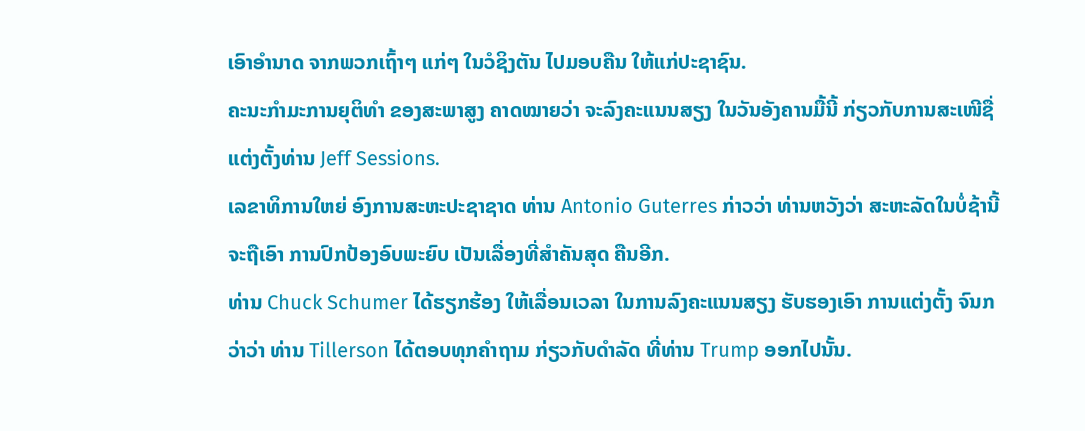ເອົາອຳນາດ ຈາກພວກເຖົ້າໆ ແກ່ໆ ໃນວໍຊິງຕັນ ໄປມອບຄືນ ໃຫ້ແກ່ປະຊາຊົນ.
ຄະນະກຳມະການຍຸຕິທຳ ຂອງສະພາສູງ ຄາດໝາຍວ່າ ຈະລົງຄະແນນສຽງ ໃນວັນອັງຄານມື້ນີ້ ກ່ຽວກັບການສະເໜີຊື່ ແຕ່ງຕັ້ງທ່ານ Jeff Sessions.
ເລຂາທິການໃຫຍ່ ອົງການສະຫະປະຊາຊາດ ທ່ານ Antonio Guterres ກ່າວວ່າ ທ່ານຫວັງວ່າ ສະຫະລັດໃນບໍ່ຊ້ານີ້ ຈະຖືເອົາ ການປົກປ້ອງອົບພະຍົບ ເປັນເລື່ອງທີ່ສຳຄັນສຸດ ຄືນອີກ.
ທ່ານ Chuck Schumer ໄດ້ຮຽກຮ້ອງ ໃຫ້ເລື່ອນເວລາ ໃນການລົງຄະແນນສຽງ ຮັບຮອງເອົາ ການແຕ່ງຕັ້ງ ຈົນກວ່າວ່າ ທ່ານ Tillerson ໄດ້ຕອບທຸກຄຳຖາມ ກ່ຽວກັບດຳລັດ ທີ່ທ່ານ Trump ອອກໄປນັ້ນ.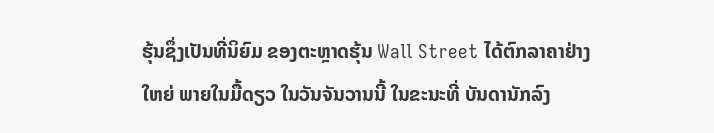ຮຸ້ນຊຶ່ງເປັນທີ່ນິຍົມ ຂອງຕະຫຼາດຮຸ້ນ Wall Street ໄດ້ຕົກລາຄາຢ່າງໃຫຍ່ ພາຍໃນມື້ດຽວ ໃນວັນຈັນວານນີ້ ໃນຂະນະທີ່ ບັນດານັກລົງ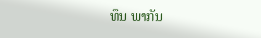ທຶນ ພາກັນ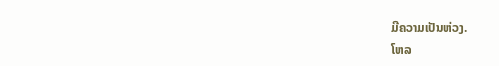ມີຄວາມເປັນຫ່ວງ.
ໂຫລ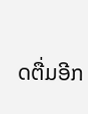ດຕື່ມອີກ